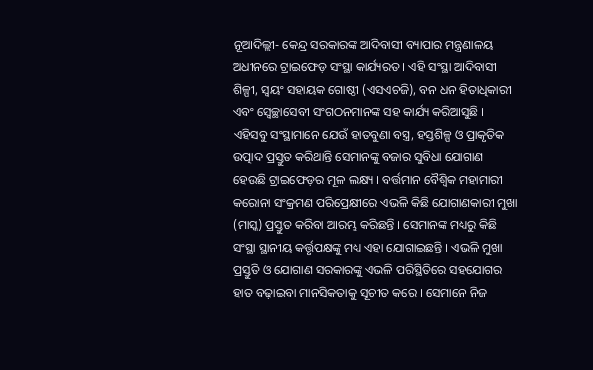ନୂଆଦିଲ୍ଲୀ- କେନ୍ଦ୍ର ସରକାରଙ୍କ ଆଦିବାସୀ ବ୍ୟାପାର ମନ୍ତ୍ରଣାଳୟ ଅଧୀନରେ ଟ୍ରାଇଫେଡ଼ ସଂସ୍ଥା କାର୍ଯ୍ୟରତ । ଏହି ସଂସ୍ଥା ଆଦିବାସୀ ଶିଳ୍ପୀ, ସ୍ୱୟଂ ସହାୟକ ଗୋଷ୍ଠୀ (ଏସଏଚଜି), ବନ ଧନ ହିତାଧିକାରୀ ଏବଂ ସ୍ୱେଚ୍ଛାସେବୀ ସଂଗଠନମାନଙ୍କ ସହ କାର୍ଯ୍ୟ କରିଆସୁଛି । ଏହିସବୁ ସଂସ୍ଥାମାନେ ଯେଉଁ ହାତବୁଣା ବସ୍ତ୍ର, ହସ୍ତଶିଳ୍ପ ଓ ପ୍ରାକୃତିକ ଉତ୍ପାଦ ପ୍ରସ୍ତୁତ କରିଥାନ୍ତି ସେମାନଙ୍କୁ ବଜାର ସୁବିଧା ଯୋଗାଣ ହେଉଛି ଟ୍ରାଇଫେଡ଼ର ମୂଳ ଲକ୍ଷ୍ୟ । ବର୍ତ୍ତମାନ ବୈଶ୍ୱିକ ମହାମାରୀ କରୋନା ସଂକ୍ରମଣ ପରିପ୍ରେକ୍ଷୀରେ ଏଭଳି କିଛି ଯୋଗାଣକାରୀ ମୁଖା (ମାସ୍କ) ପ୍ରସ୍ତୁତ କରିବା ଆରମ୍ଭ କରିଛନ୍ତି । ସେମାନଙ୍କ ମଧ୍ୟରୁ କିଛି ସଂସ୍ଥା ସ୍ଥାନୀୟ କର୍ତ୍ତୃପକ୍ଷଙ୍କୁ ମଧ୍ୟ ଏହା ଯୋଗାଇଛନ୍ତି । ଏଭଳି ମୁଖା ପ୍ରସ୍ତୁତି ଓ ଯୋଗାଣ ସରକାରଙ୍କୁ ଏଭଳି ପରିସ୍ଥିତିରେ ସହଯୋଗର ହାତ ବଢ଼ାଇବା ମାନସିକତାକୁ ସୂଚୀତ କରେ । ସେମାନେ ନିଜ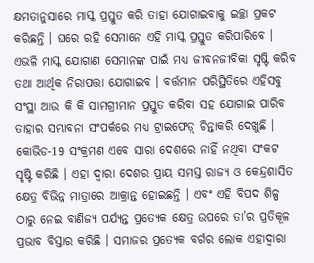କ୍ଷମତାନୁସାରେ ମାସ୍କ ପ୍ରସ୍ତୁତ କରି ତାହା ଯୋଗାଇବାକୁ ଇଚ୍ଛା ପ୍ରକଟ କରିଛନ୍ତି । ଘରେ ରହି ସେମାନେ ଏହି ମାସ୍କ ପ୍ରସ୍ତୁତ କରିପାରିବେ । ଏଭଳି ମାସ୍କ ଯୋଗାଣ ସେମାନଙ୍କ ପାଇଁ ମଧ୍ୟ ଜୀବନଜୀବିକା ସୃଷ୍ଟି କରିବ ତଥା ଆର୍ଥିକ ନିରାପତ୍ତା ଯୋଗାଇବ । ବର୍ତ୍ତମାନ ପରିସ୍ଥିତିରେ ଏହିସବୁ ସଂସ୍ଥା ଆଉ କି କି ସାମଗ୍ରୀମାନ ପ୍ରସ୍ତୁତ କରିବା ସହ ଯୋଗାଇ ପାରିବ ତାହାର ସମ୍ଭାବନା ସଂପର୍କରେ ମଧ୍ୟ ଟ୍ରାଇଫେଡ଼୍ ଚିନ୍ତାକରି ଦେଖୁଛି ।
କୋଭିଡ-19 ସଂକ୍ରମଣ ଏବେ ସାରା ଦେଶରେ ନାହିଁ ନଥିବା ସଂକଟ ସୃଷ୍ଟି କରିଛି । ଏହା ଦ୍ୱାରା ଦେଶର ପ୍ରାୟ ସମସ୍ତ ରାଜ୍ୟ ଓ କେନ୍ଦ୍ରଶାସିତ କ୍ଷେତ୍ର ବିଭିନ୍ନ ମାତ୍ରାରେ ଆକ୍ରାନ୍ତ ହୋଇଛନ୍ତି । ଏବଂ ଏହି ବିପଦ ଶିଳ୍ପ ଠାରୁ ନେଇ ବାଣିଜ୍ୟ ପର୍ଯ୍ୟନ୍ତ ପ୍ରତ୍ୟେକ କ୍ଷେତ୍ର ଉପରେ ତା’ର ପ୍ରତିକୂଳ ପ୍ରଭାବ ବିସ୍ତାର କରିଛି । ସମାଜର ପ୍ରତ୍ୟେକ ବର୍ଗର ଲୋକ ଏହାଦ୍ୱାରା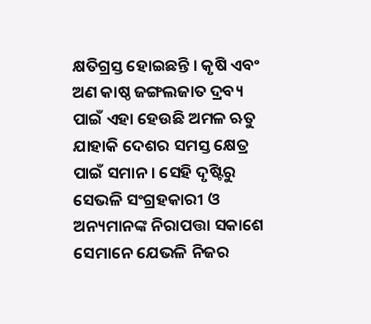କ୍ଷତିଗ୍ରସ୍ତ ହୋଇଛନ୍ତି । କୃଷି ଏବଂ ଅଣ କାଷ୍ଠ ଜଙ୍ଗଲଜାତ ଦ୍ରବ୍ୟ ପାଇଁ ଏହା ହେଉଛି ଅମଳ ଋତୁ ଯାହାକି ଦେଶର ସମସ୍ତ କ୍ଷେତ୍ର ପାଇଁ ସମାନ । ସେହି ଦୃଷ୍ଟିରୁ ସେଭଳି ସଂଗ୍ରହକାରୀ ଓ ଅନ୍ୟମାନଙ୍କ ନିରାପତ୍ତା ସକାଶେ ସେମାନେ ଯେଭଳି ନିଜର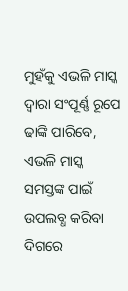ମୁହଁକୁ ଏଭଳି ମାସ୍କ ଦ୍ୱାରା ସଂପୂର୍ଣ୍ଣ ରୂପେ ଢାଙ୍କି ପାରିବେ, ଏଭଳି ମାସ୍କ ସମସ୍ତଙ୍କ ପାଇଁ ଉପଲବ୍ଧ କରିବା ଦିଗରେ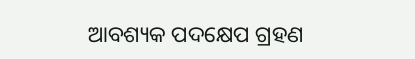ଆବଶ୍ୟକ ପଦକ୍ଷେପ ଗ୍ରହଣ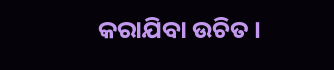କରାଯିବା ଉଚିତ ।